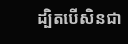ដ្បិតបើសិនជា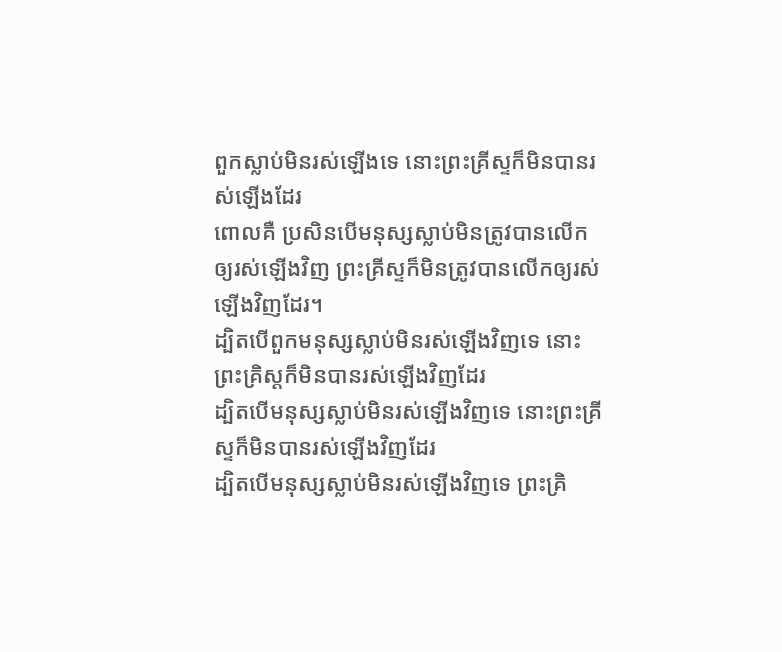ពួកស្លាប់មិនរស់ឡើងទេ នោះព្រះគ្រីស្ទក៏មិនបានរស់ឡើងដែរ
ពោលគឺ ប្រសិនបើមនុស្សស្លាប់មិនត្រូវបានលើកឲ្យរស់ឡើងវិញ ព្រះគ្រីស្ទក៏មិនត្រូវបានលើកឲ្យរស់ឡើងវិញដែរ។
ដ្បិតបើពួកមនុស្សស្លាប់មិនរស់ឡើងវិញទេ នោះព្រះគ្រិស្ដក៏មិនបានរស់ឡើងវិញដែរ
ដ្បិតបើមនុស្សស្លាប់មិនរស់ឡើងវិញទេ នោះព្រះគ្រីស្ទក៏មិនបានរស់ឡើងវិញដែរ
ដ្បិតបើមនុស្សស្លាប់មិនរស់ឡើងវិញទេ ព្រះគ្រិ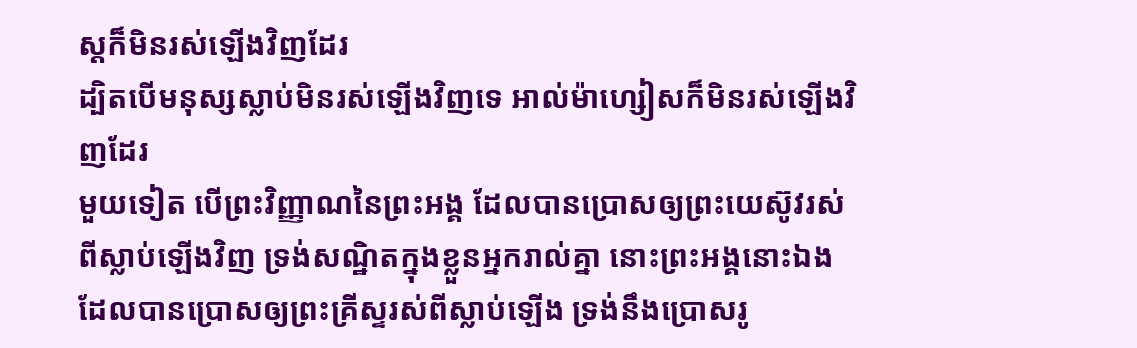ស្តក៏មិនរស់ឡើងវិញដែរ
ដ្បិតបើមនុស្សស្លាប់មិនរស់ឡើងវិញទេ អាល់ម៉ាហ្សៀសក៏មិនរស់ឡើងវិញដែរ
មួយទៀត បើព្រះវិញ្ញាណនៃព្រះអង្គ ដែលបានប្រោសឲ្យព្រះយេស៊ូវរស់ពីស្លាប់ឡើងវិញ ទ្រង់សណ្ឋិតក្នុងខ្លួនអ្នករាល់គ្នា នោះព្រះអង្គនោះឯង ដែលបានប្រោសឲ្យព្រះគ្រីស្ទរស់ពីស្លាប់ឡើង ទ្រង់នឹងប្រោសរូ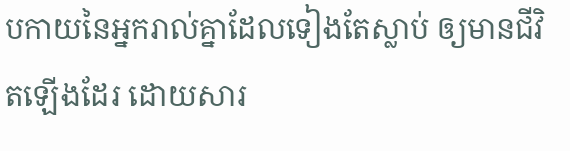បកាយនៃអ្នករាល់គ្នាដែលទៀងតែស្លាប់ ឲ្យមានជីវិតឡើងដែរ ដោយសារ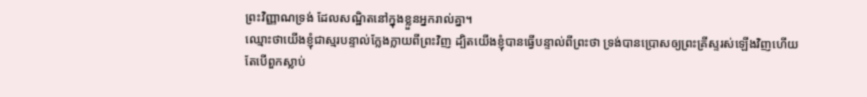ព្រះវិញ្ញាណទ្រង់ ដែលសណ្ឋិតនៅក្នុងខ្លួនអ្នករាល់គ្នា។
ឈ្មោះថាយើងខ្ញុំជាស្មរបន្ទាល់ក្លែងក្លាយពីព្រះវិញ ដ្បិតយើងខ្ញុំបានធ្វើបន្ទាល់ពីព្រះថា ទ្រង់បានប្រោសឲ្យព្រះគ្រីស្ទរស់ឡើងវិញហើយ តែបើពួកស្លាប់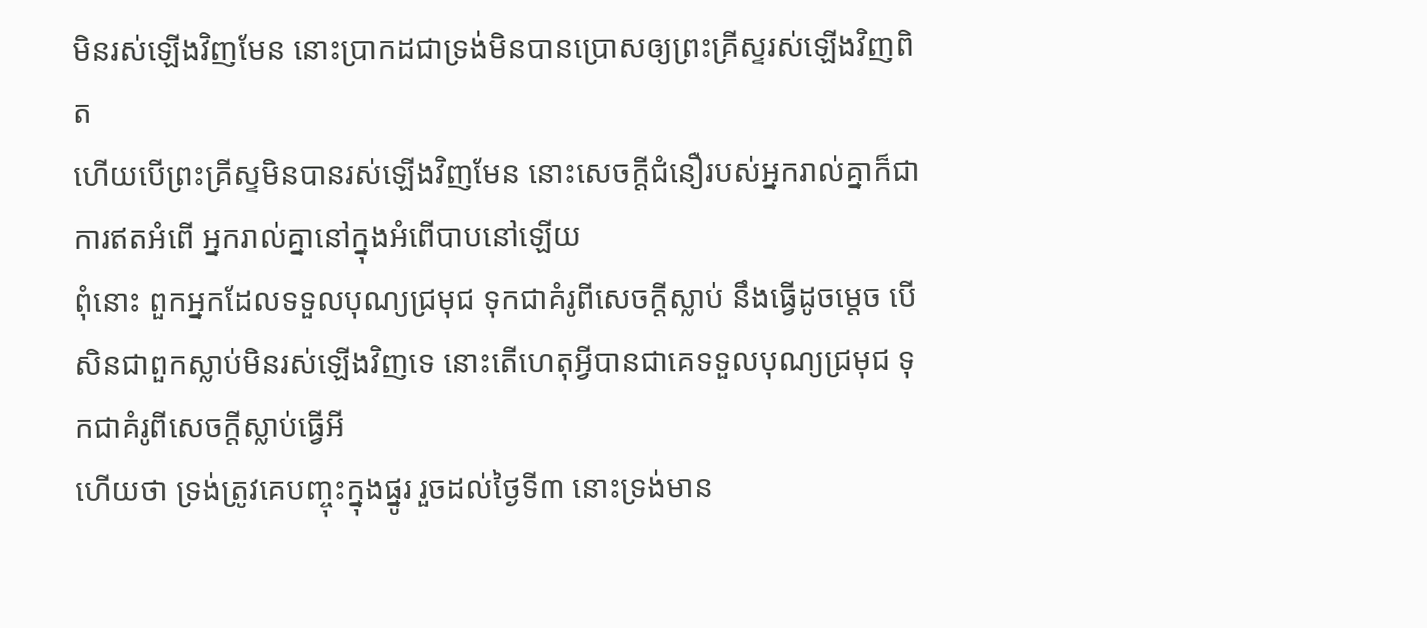មិនរស់ឡើងវិញមែន នោះប្រាកដជាទ្រង់មិនបានប្រោសឲ្យព្រះគ្រីស្ទរស់ឡើងវិញពិត
ហើយបើព្រះគ្រីស្ទមិនបានរស់ឡើងវិញមែន នោះសេចក្ដីជំនឿរបស់អ្នករាល់គ្នាក៏ជាការឥតអំពើ អ្នករាល់គ្នានៅក្នុងអំពើបាបនៅឡើយ
ពុំនោះ ពួកអ្នកដែលទទួលបុណ្យជ្រមុជ ទុកជាគំរូពីសេចក្ដីស្លាប់ នឹងធ្វើដូចម្តេច បើសិនជាពួកស្លាប់មិនរស់ឡើងវិញទេ នោះតើហេតុអ្វីបានជាគេទទួលបុណ្យជ្រមុជ ទុកជាគំរូពីសេចក្ដីស្លាប់ធ្វើអី
ហើយថា ទ្រង់ត្រូវគេបញ្ចុះក្នុងផ្នូរ រួចដល់ថ្ងៃទី៣ នោះទ្រង់មាន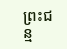ព្រះជន្ម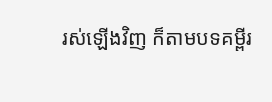រស់ឡើងវិញ ក៏តាមបទគម្ពីរ